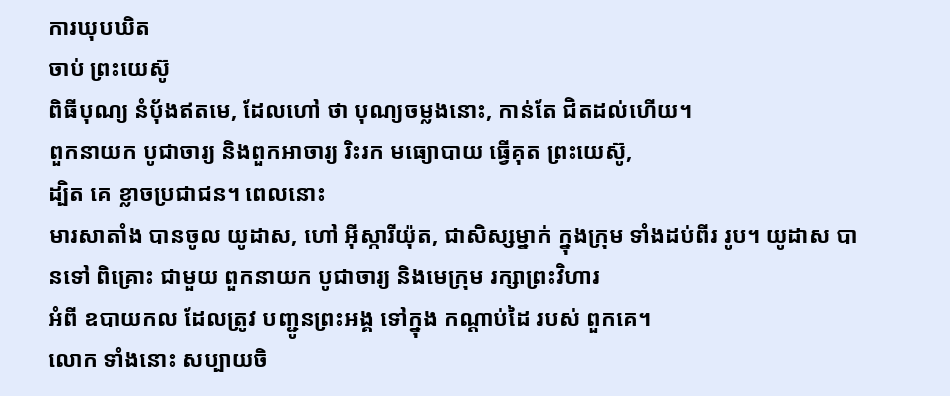ការឃុបឃិត
ចាប់ ព្រះយេស៊ូ
ពិធីបុណ្យ នំបុ័ងឥតមេ, ដែលហៅ ថា បុណ្យចម្លងនោះ, កាន់តែ ជិតដល់ហើយ។
ពួកនាយក បូជាចារ្យ និងពួកអាចារ្យ រិះរក មធ្យោបាយ ធ្វើគុត ព្រះយេស៊ូ,
ដ្បិត គេ ខ្លាចប្រជាជន។ ពេលនោះ
មារសាតាំង បានចូល យូដាស, ហៅ អ៊ីស្ការីយ៉ុត, ជាសិស្សម្នាក់ ក្នុងក្រុម ទាំងដប់ពីរ រូប។ យូដាស បានទៅ ពិគ្រោះ ជាមួយ ពួកនាយក បូជាចារ្យ និងមេក្រុម រក្សាព្រះវិហារ
អំពី ឧបាយកល ដែលត្រូវ បញ្ជូនព្រះអង្គ ទៅក្នុង កណ្ដាប់ដៃ របស់ ពួកគេ។
លោក ទាំងនោះ សប្បាយចិ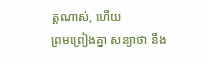ត្តណាស់, ហើយ
ព្រមព្រៀងគ្នា សន្យាថា នឹង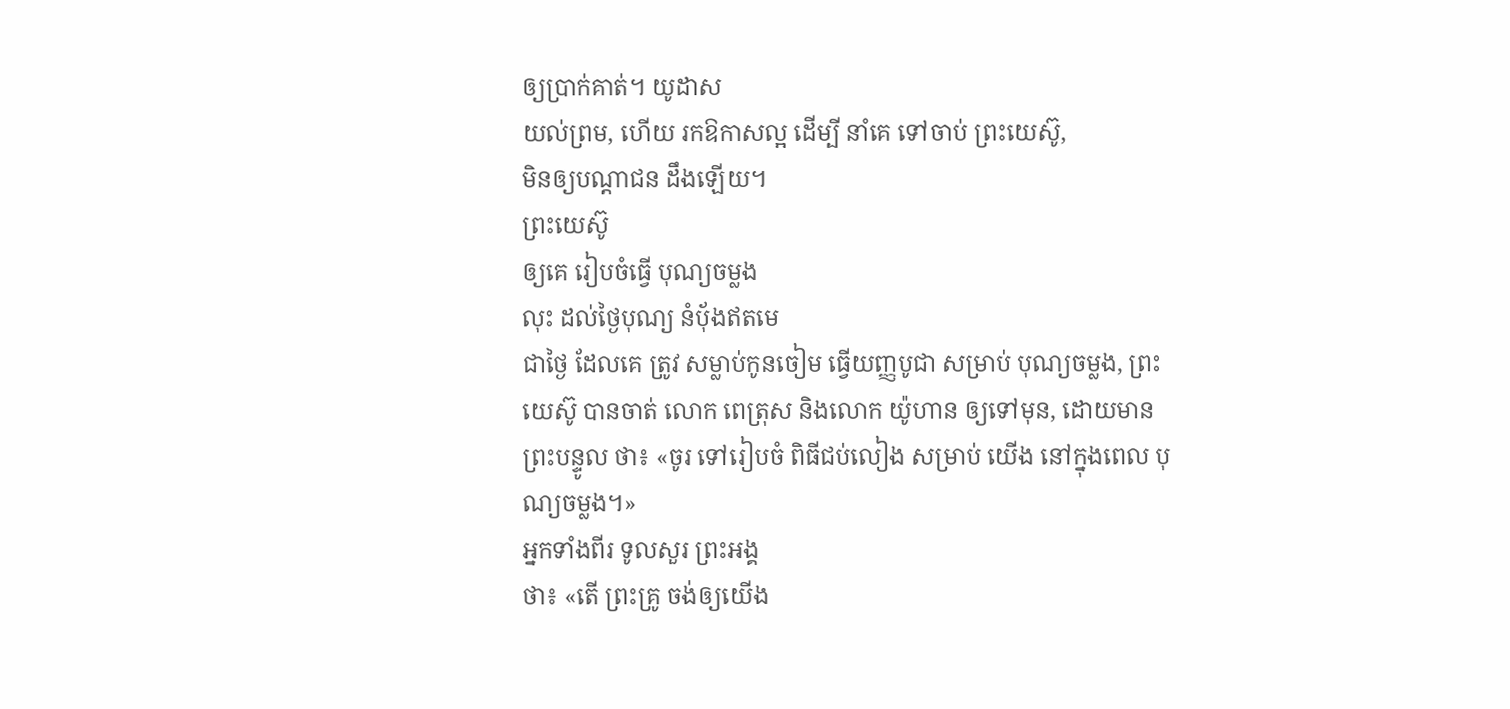ឲ្យប្រាក់គាត់។ យូដាស
យល់ព្រម, ហើយ រកឱកាសល្អ ដើម្បី នាំគេ ទៅចាប់ ព្រះយេស៊ូ,
មិនឲ្យបណ្ដាជន ដឹងឡើយ។
ព្រះយេស៊ូ
ឲ្យគេ រៀបចំធ្វើ បុណ្យចម្លង
លុះ ដល់ថ្ងៃបុណ្យ នំបុ័ងឥតមេ
ជាថ្ងៃ ដែលគេ ត្រូវ សម្លាប់កូនចៀម ធ្វើយញ្ញបូជា សម្រាប់ បុណ្យចម្លង, ព្រះយេស៊ូ បានចាត់ លោក ពេត្រុស និងលោក យ៉ូហាន ឲ្យទៅមុន, ដោយមាន ព្រះបន្ទូល ថា៖ «ចូរ ទៅរៀបចំ ពិធីជប់លៀង សម្រាប់ យើង នៅក្នុងពេល បុណ្យចម្លង។»
អ្នកទាំងពីរ ទូលសួរ ព្រះអង្គ
ថា៖ «តើ ព្រះគ្រូ ចង់ឲ្យយើង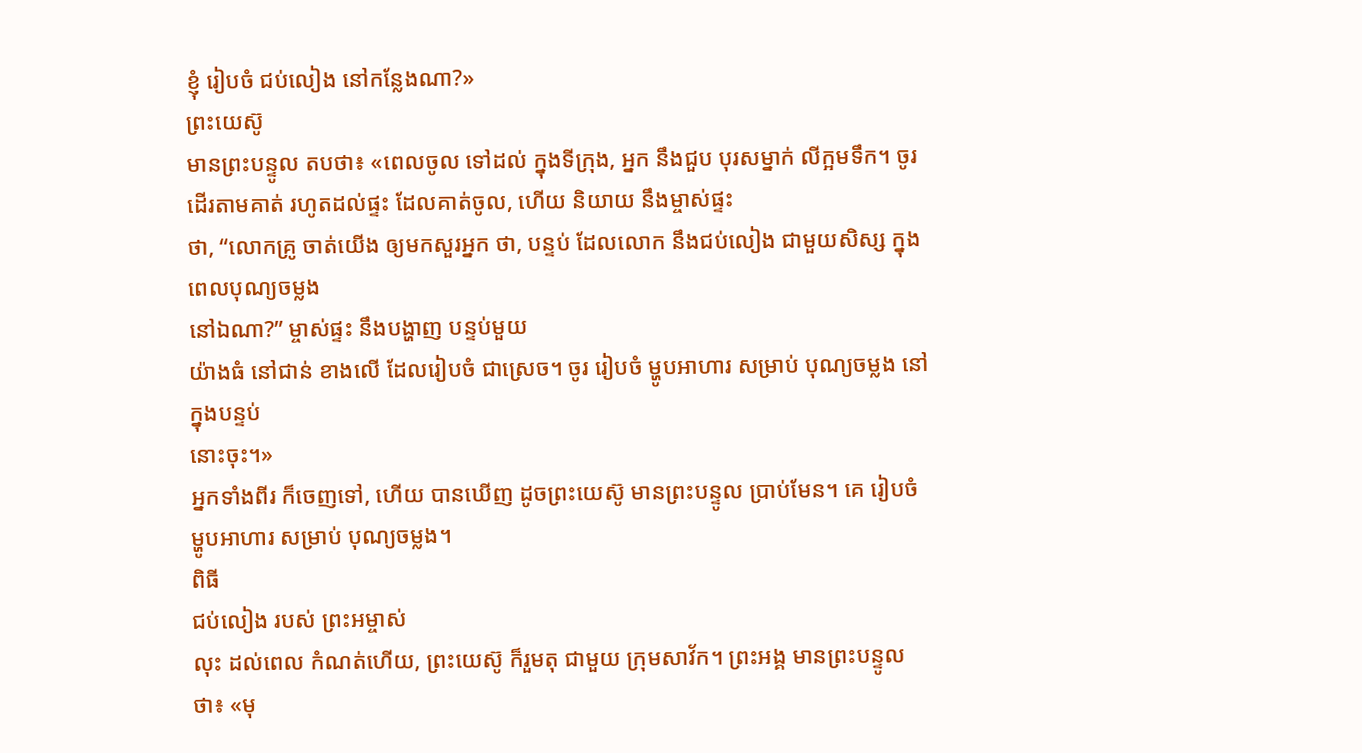ខ្ញុំ រៀបចំ ជប់លៀង នៅកន្លែងណា?»
ព្រះយេស៊ូ
មានព្រះបន្ទូល តបថា៖ «ពេលចូល ទៅដល់ ក្នុងទីក្រុង, អ្នក នឹងជួប បុរសម្នាក់ លីក្អមទឹក។ ចូរ
ដើរតាមគាត់ រហូតដល់ផ្ទះ ដែលគាត់ចូល, ហើយ និយាយ នឹងម្ចាស់ផ្ទះ
ថា, “លោកគ្រូ ចាត់យើង ឲ្យមកសួរអ្នក ថា, បន្ទប់ ដែលលោក នឹងជប់លៀង ជាមួយសិស្ស ក្នុងពេលបុណ្យចម្លង
នៅឯណា?” ម្ចាស់ផ្ទះ នឹងបង្ហាញ បន្ទប់មួយ
យ៉ាងធំ នៅជាន់ ខាងលើ ដែលរៀបចំ ជាស្រេច។ ចូរ រៀបចំ ម្ហូបអាហារ សម្រាប់ បុណ្យចម្លង នៅក្នុងបន្ទប់
នោះចុះ។»
អ្នកទាំងពីរ ក៏ចេញទៅ, ហើយ បានឃើញ ដូចព្រះយេស៊ូ មានព្រះបន្ទូល ប្រាប់មែន។ គេ រៀបចំ ម្ហូបអាហារ សម្រាប់ បុណ្យចម្លង។
ពិធី
ជប់លៀង របស់ ព្រះអម្ចាស់
លុះ ដល់ពេល កំណត់ហើយ, ព្រះយេស៊ូ ក៏រួមតុ ជាមួយ ក្រុមសាវ័ក។ ព្រះអង្គ មានព្រះបន្ទូល ថា៖ «មុ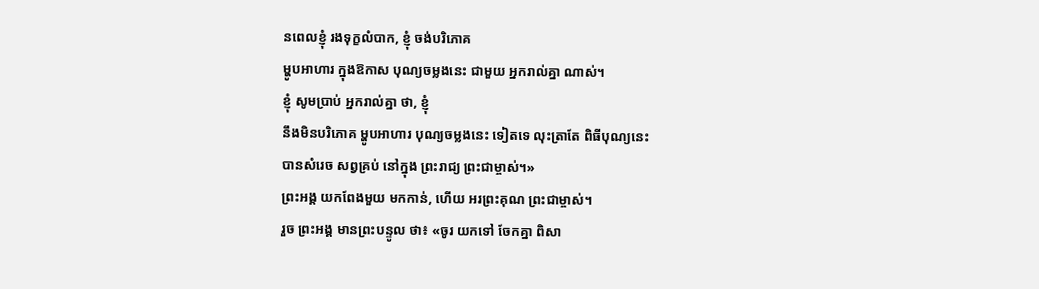នពេលខ្ញុំ រងទុក្ខលំបាក, ខ្ញុំ ចង់បរិភោគ
ម្ហូបអាហារ ក្នុងឱកាស បុណ្យចម្លងនេះ ជាមួយ អ្នករាល់គ្នា ណាស់។
ខ្ញុំ សូមប្រាប់ អ្នករាល់គ្នា ថា, ខ្ញុំ
នឹងមិនបរិភោគ ម្ហូបអាហារ បុណ្យចម្លងនេះ ទៀតទេ លុះត្រាតែ ពិធីបុណ្យនេះ
បានសំរេច សព្វគ្រប់ នៅក្នុង ព្រះរាជ្យ ព្រះជាម្ចាស់។»
ព្រះអង្គ យកពែងមួយ មកកាន់, ហើយ អរព្រះគុណ ព្រះជាម្ចាស់។
រួច ព្រះអង្គ មានព្រះបន្ទូល ថា៖ «ចូរ យកទៅ ចែកគ្នា ពិសា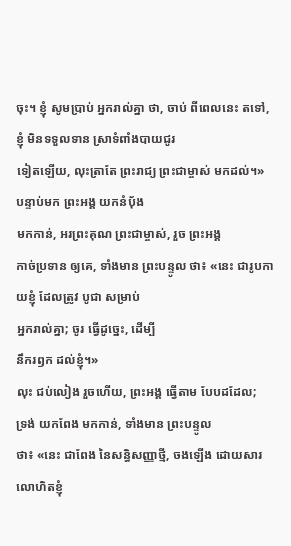ចុះ។ ខ្ញុំ សូមប្រាប់ អ្នករាល់គ្នា ថា, ចាប់ ពីពេលនេះ តទៅ, ខ្ញុំ មិនទទួលទាន ស្រាទំពាំងបាយជូរ
ទៀតឡើយ, លុះត្រាតែ ព្រះរាជ្យ ព្រះជាម្ចាស់ មកដល់។»
បន្ទាប់មក ព្រះអង្គ យកនំបុ័ង
មកកាន់, អរព្រះគុណ ព្រះជាម្ចាស់, រួច ព្រះអង្គ
កាច់ប្រទាន ឲ្យគេ, ទាំងមាន ព្រះបន្ទូល ថា៖ «នេះ ជារូបកាយខ្ញុំ ដែលត្រូវ បូជា សម្រាប់
អ្នករាល់គ្នា; ចូរ ធ្វើដូច្នេះ, ដើម្បី
នឹករឭក ដល់ខ្ញុំ។»
លុះ ជប់លៀង រួចហើយ, ព្រះអង្គ ធ្វើតាម បែបដដែល;
ទ្រង់ យកពែង មកកាន់, ទាំងមាន ព្រះបន្ទូល
ថា៖ «នេះ ជាពែង នៃសន្ធិសញ្ញាថ្មី, ចងឡើង ដោយសារ លោហិតខ្ញុំ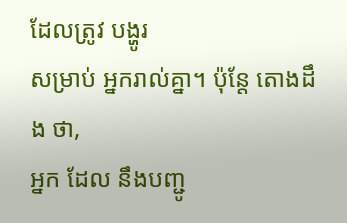ដែលត្រូវ បង្ហូរ
សម្រាប់ អ្នករាល់គ្នា។ ប៉ុន្តែ តោងដឹង ថា,
អ្នក ដែល នឹងបញ្ជូ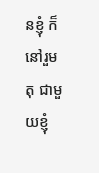នខ្ញុំ ក៏នៅរួមតុ ជាមួយខ្ញុំ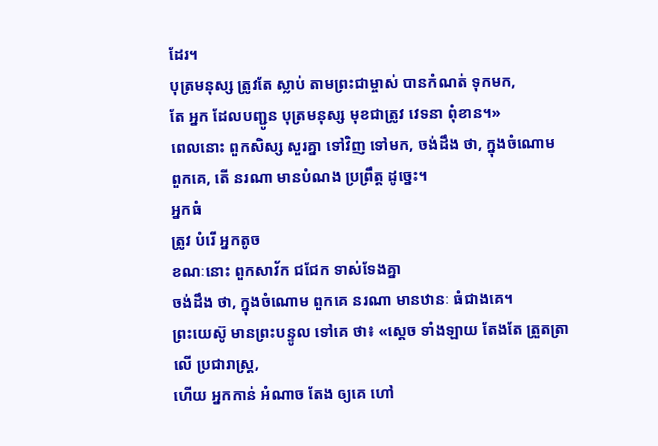ដែរ។
បុត្រមនុស្ស ត្រូវតែ ស្លាប់ តាមព្រះជាម្ចាស់ បានកំណត់ ទុកមក,
តែ អ្នក ដែលបញ្ជូន បុត្រមនុស្ស មុខជាត្រូវ វេទនា ពុំខាន។»
ពេលនោះ ពួកសិស្ស សួរគ្នា ទៅវិញ ទៅមក, ចង់ដឹង ថា, ក្នុងចំណោម ពួកគេ, តើ នរណា មានបំណង ប្រព្រឹត្ត ដូច្នេះ។
អ្នកធំ
ត្រូវ បំរើ អ្នកតូច
ខណៈនោះ ពួកសាវ័ក ជជែក ទាស់ទែងគ្នា
ចង់ដឹង ថា, ក្នុងចំណោម ពួកគេ នរណា មានឋានៈ ធំជាងគេ។
ព្រះយេស៊ូ មានព្រះបន្ទូល ទៅគេ ថា៖ «ស្ដេច ទាំងឡាយ តែងតែ ត្រួតត្រា លើ ប្រជារាស្ត្រ,
ហើយ អ្នកកាន់ អំណាច តែង ឲ្យគេ ហៅ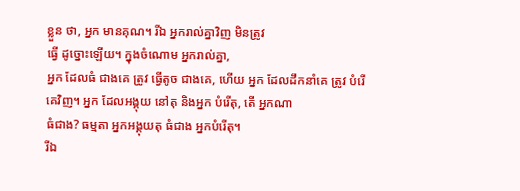ខ្លួន ថា, អ្នក មានគុណ។ រីឯ អ្នករាល់គ្នាវិញ មិនត្រូវ
ធ្វើ ដូច្នោះឡើយ។ ក្នុងចំណោម អ្នករាល់គ្នា,
អ្នក ដែលធំ ជាងគេ ត្រូវ ធ្វើតូច ជាងគេ, ហើយ អ្នក ដែលដឹកនាំគេ ត្រូវ បំរើ គេវិញ។ អ្នក ដែលអង្គុយ នៅតុ និងអ្នក បំរើតុ, តើ អ្នកណា
ធំជាង? ធម្មតា អ្នកអង្គុយតុ ធំជាង អ្នកបំរើតុ។
រីឯ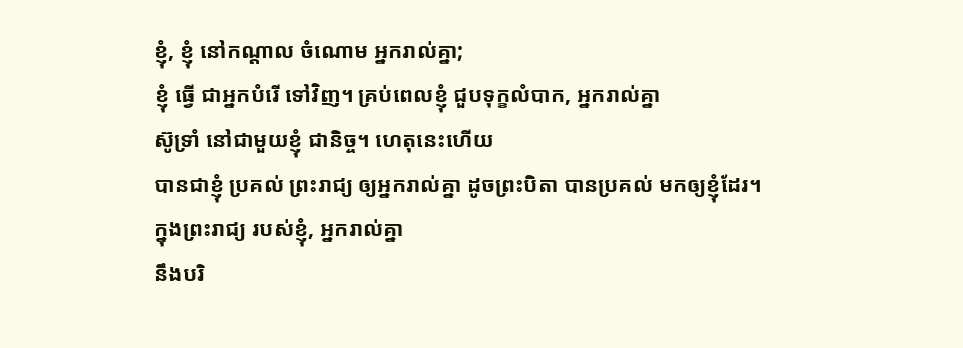ខ្ញុំ, ខ្ញុំ នៅកណ្ដាល ចំណោម អ្នករាល់គ្នា;
ខ្ញុំ ធ្វើ ជាអ្នកបំរើ ទៅវិញ។ គ្រប់ពេលខ្ញុំ ជួបទុក្ខលំបាក, អ្នករាល់គ្នា
ស៊ូទ្រាំ នៅជាមួយខ្ញុំ ជានិច្ច។ ហេតុនេះហើយ
បានជាខ្ញុំ ប្រគល់ ព្រះរាជ្យ ឲ្យអ្នករាល់គ្នា ដូចព្រះបិតា បានប្រគល់ មកឲ្យខ្ញុំដែរ។
ក្នុងព្រះរាជ្យ របស់ខ្ញុំ, អ្នករាល់គ្នា
នឹងបរិ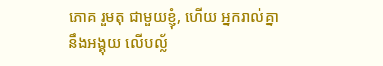ភោគ រួមតុ ជាមួយខ្ញុំ, ហើយ អ្នករាល់គ្នា
នឹងអង្គុយ លើបល្ល័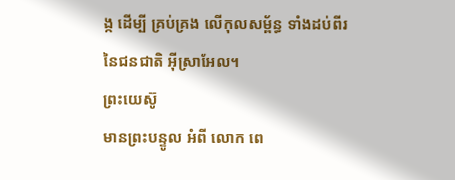ង្ក ដើម្បី គ្រប់គ្រង លើកុលសម្ព័ន្ធ ទាំងដប់ពីរ
នៃជនជាតិ អ៊ីស្រាអែល។
ព្រះយេស៊ូ
មានព្រះបន្ទូល អំពី លោក ពេ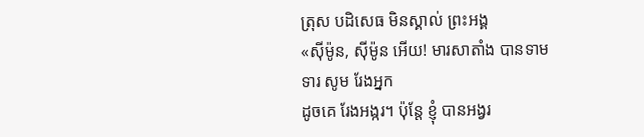ត្រុស បដិសេធ មិនស្គាល់ ព្រះអង្គ
«ស៊ីម៉ូន, ស៊ីម៉ូន អើយ! មារសាតាំង បានទាមទារ សូម រែងអ្នក
ដូចគេ រែងអង្ករ។ ប៉ុន្តែ ខ្ញុំ បានអង្វរ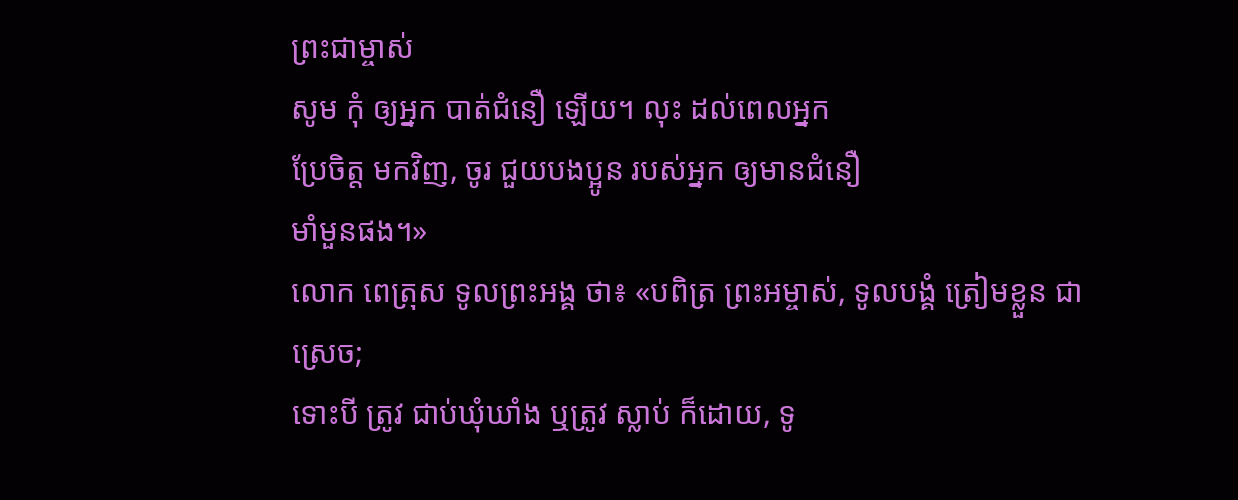ព្រះជាម្ចាស់
សូម កុំ ឲ្យអ្នក បាត់ជំនឿ ឡើយ។ លុះ ដល់ពេលអ្នក
ប្រែចិត្ត មកវិញ, ចូរ ជួយបងប្អូន របស់អ្នក ឲ្យមានជំនឿ
មាំមួនផង។»
លោក ពេត្រុស ទូលព្រះអង្គ ថា៖ «បពិត្រ ព្រះអម្ចាស់, ទូលបង្គំ ត្រៀមខ្លួន ជាស្រេច;
ទោះបី ត្រូវ ជាប់ឃុំឃាំង ឬត្រូវ ស្លាប់ ក៏ដោយ, ទូ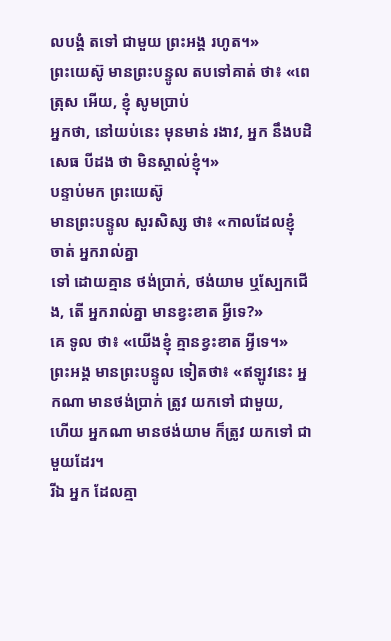លបង្គំ តទៅ ជាមួយ ព្រះអង្គ រហូត។»
ព្រះយេស៊ូ មានព្រះបន្ទូល តបទៅគាត់ ថា៖ «ពេត្រុស អើយ, ខ្ញុំ សូមប្រាប់
អ្នកថា, នៅយប់នេះ មុនមាន់ រងាវ, អ្នក នឹងបដិសេធ បីដង ថា មិនស្គាល់ខ្ញុំ។»
បន្ទាប់មក ព្រះយេស៊ូ
មានព្រះបន្ទូល សួរសិស្ស ថា៖ «កាលដែលខ្ញុំ ចាត់ អ្នករាល់គ្នា
ទៅ ដោយគ្មាន ថង់ប្រាក់, ថង់យាម ឬស្បែកជើង, តើ អ្នករាល់គ្នា មានខ្វះខាត អ្វីទេ?»
គេ ទូល ថា៖ «យើងខ្ញុំ គ្មានខ្វះខាត អ្វីទេ។»
ព្រះអង្គ មានព្រះបន្ទូល ទៀតថា៖ «ឥឡូវនេះ អ្នកណា មានថង់ប្រាក់ ត្រូវ យកទៅ ជាមួយ,
ហើយ អ្នកណា មានថង់យាម ក៏ត្រូវ យកទៅ ជាមួយដែរ។
រីឯ អ្នក ដែលគ្មា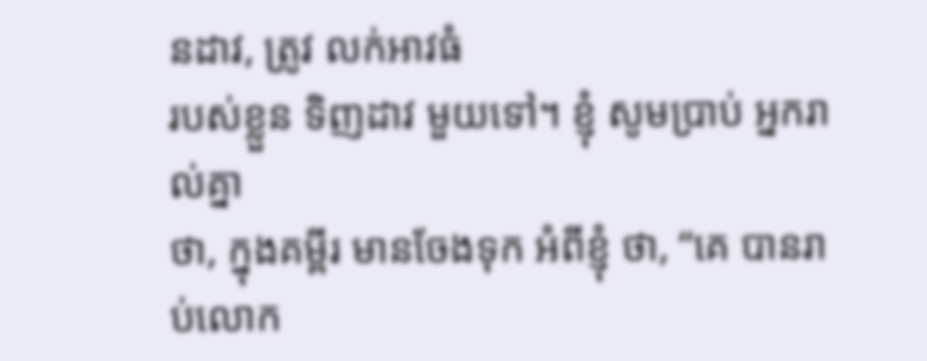នដាវ, ត្រូវ លក់អាវធំ
របស់ខ្លួន ទិញដាវ មួយទៅ។ ខ្ញុំ សូមប្រាប់ អ្នករាល់គ្នា
ថា, ក្នុងគម្ពីរ មានចែងទុក អំពីខ្ញុំ ថា, “គេ បានរាប់លោក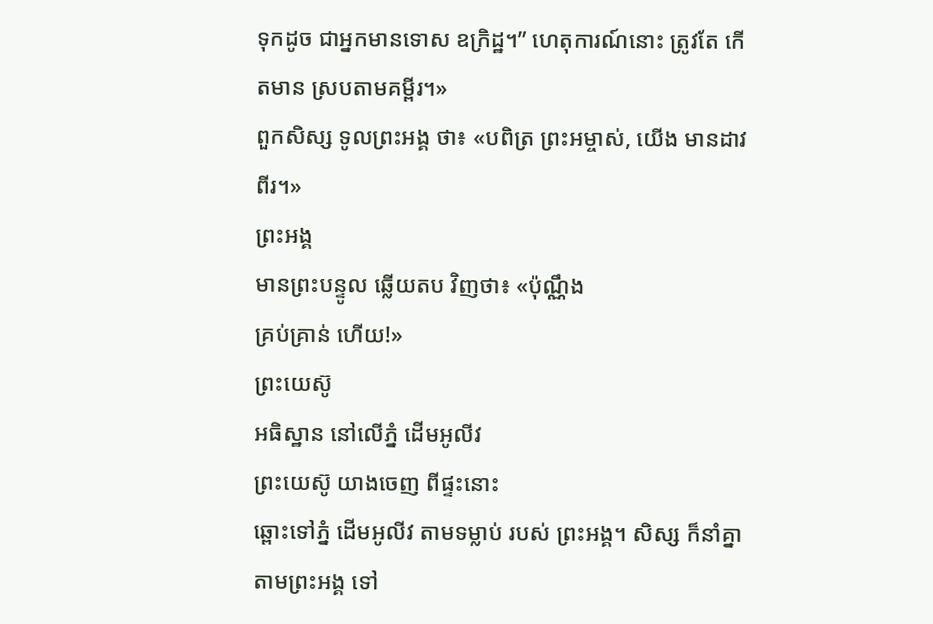ទុកដូច ជាអ្នកមានទោស ឧក្រិដ្ឋ។” ហេតុការណ៍នោះ ត្រូវតែ កើតមាន ស្របតាមគម្ពីរ។»
ពួកសិស្ស ទូលព្រះអង្គ ថា៖ «បពិត្រ ព្រះអម្ចាស់, យើង មានដាវ ពីរ។»
ព្រះអង្គ
មានព្រះបន្ទូល ឆ្លើយតប វិញថា៖ «ប៉ុណ្ណឹង
គ្រប់គ្រាន់ ហើយ!»
ព្រះយេស៊ូ
អធិស្ឋាន នៅលើភ្នំ ដើមអូលីវ
ព្រះយេស៊ូ យាងចេញ ពីផ្ទះនោះ
ឆ្ពោះទៅភ្នំ ដើមអូលីវ តាមទម្លាប់ របស់ ព្រះអង្គ។ សិស្ស ក៏នាំគ្នា តាមព្រះអង្គ ទៅ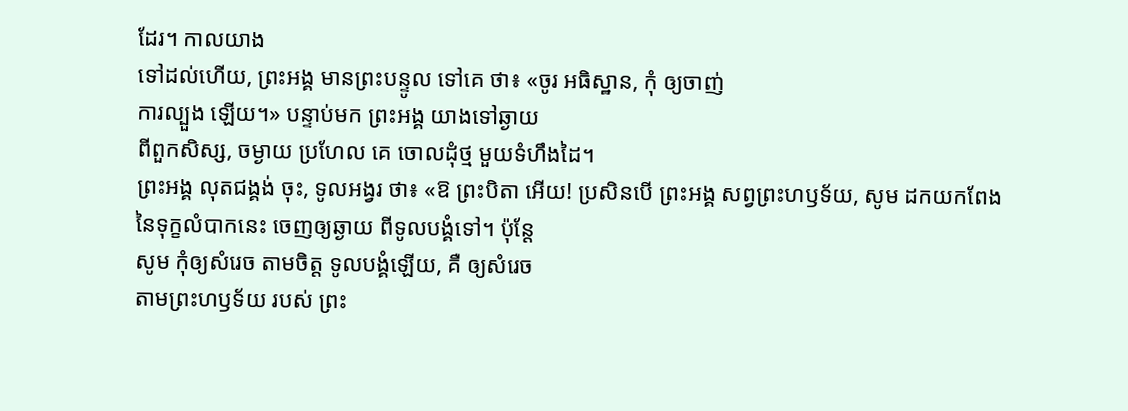ដែរ។ កាលយាង
ទៅដល់ហើយ, ព្រះអង្គ មានព្រះបន្ទូល ទៅគេ ថា៖ «ចូរ អធិស្ឋាន, កុំ ឲ្យចាញ់
ការល្បួង ឡើយ។» បន្ទាប់មក ព្រះអង្គ យាងទៅឆ្ងាយ
ពីពួកសិស្ស, ចម្ងាយ ប្រហែល គេ ចោលដុំថ្ម មួយទំហឹងដៃ។
ព្រះអង្គ លុតជង្គង់ ចុះ, ទូលអង្វរ ថា៖ «ឱ ព្រះបិតា អើយ! ប្រសិនបើ ព្រះអង្គ សព្វព្រះហឫទ័យ, សូម ដកយកពែង
នៃទុក្ខលំបាកនេះ ចេញឲ្យឆ្ងាយ ពីទូលបង្គំទៅ។ ប៉ុន្តែ
សូម កុំឲ្យសំរេច តាមចិត្ត ទូលបង្គំឡើយ, គឺ ឲ្យសំរេច
តាមព្រះហឫទ័យ របស់ ព្រះ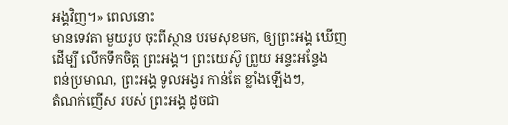អង្គវិញ។» ពេលនោះ
មានទេវតា មួយរូប ចុះពីស្ថាន បរមសុខមក, ឲ្យព្រះអង្គ ឃើញ
ដើម្បី លើកទឹកចិត្ត ព្រះអង្គ។ ព្រះយេស៊ូ ព្រួយ អន្ទះអន្ទែង
ពន់ប្រមាណ, ព្រះអង្គ ទូលអង្វរ កាន់តែ ខ្លាំងឡើងៗ,
តំណក់ញើស របស់ ព្រះអង្គ ដូចជា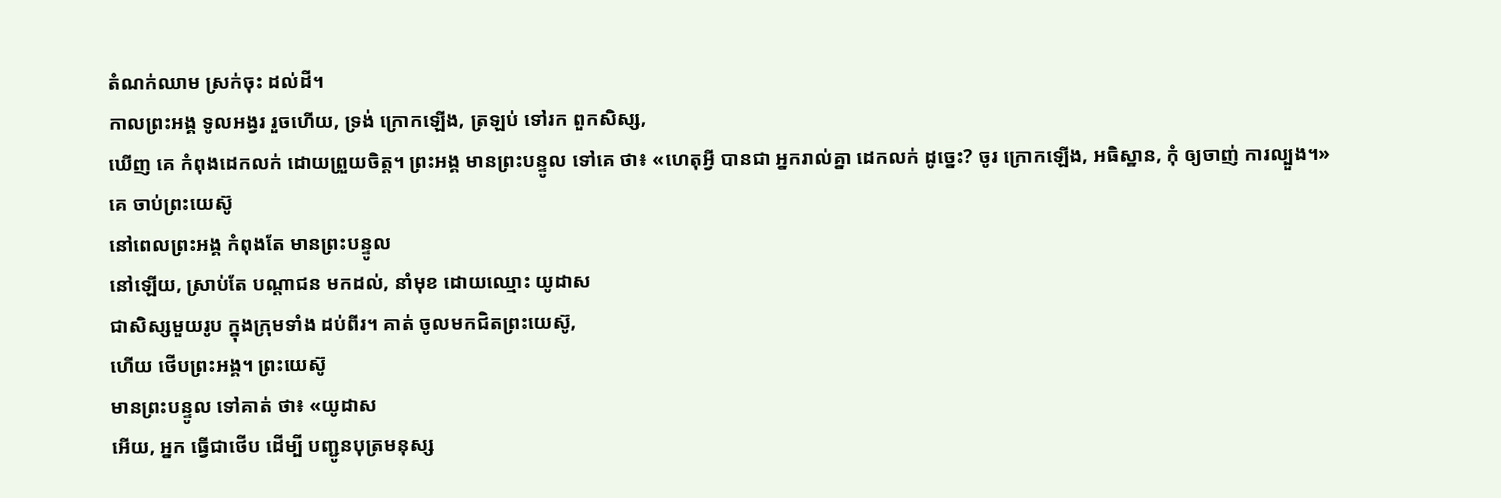តំណក់ឈាម ស្រក់ចុះ ដល់ដី។
កាលព្រះអង្គ ទូលអង្វរ រួចហើយ, ទ្រង់ ក្រោកឡើង, ត្រឡប់ ទៅរក ពួកសិស្ស,
ឃើញ គេ កំពុងដេកលក់ ដោយព្រួយចិត្ត។ ព្រះអង្គ មានព្រះបន្ទូល ទៅគេ ថា៖ «ហេតុអ្វី បានជា អ្នករាល់គ្នា ដេកលក់ ដូច្នេះ? ចូរ ក្រោកឡើង, អធិស្ឋាន, កុំ ឲ្យចាញ់ ការល្បួង។»
គេ ចាប់ព្រះយេស៊ូ
នៅពេលព្រះអង្គ កំពុងតែ មានព្រះបន្ទូល
នៅឡើយ, ស្រាប់តែ បណ្ដាជន មកដល់, នាំមុខ ដោយឈ្មោះ យូដាស
ជាសិស្សមួយរូប ក្នុងក្រុមទាំង ដប់ពីរ។ គាត់ ចូលមកជិតព្រះយេស៊ូ,
ហើយ ថើបព្រះអង្គ។ ព្រះយេស៊ូ
មានព្រះបន្ទូល ទៅគាត់ ថា៖ «យូដាស
អើយ, អ្នក ធ្វើជាថើប ដើម្បី បញ្ជូនបុត្រមនុស្ស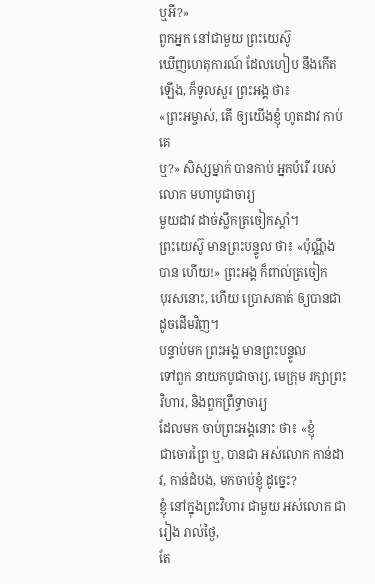ឬអី?»
ពួកអ្នក នៅជាមួយ ព្រះយេស៊ូ
ឃើញហេតុការណ៍ ដែលហៀប នឹងកើតឡើង, ក៏ទូលសួរ ព្រះអង្គ ថា៖
«ព្រះអម្ចាស់, តើ ឲ្យយើងខ្ញុំ ហូតដាវ កាប់គេ
ឬ?» សិស្សម្នាក់ បានកាប់ អ្នកបំរើ របស់លោក មហាបូជាចារ្យ
មួយដាវ ដាច់ស្លឹកត្រចៀកស្ដាំ។
ព្រះយេស៊ូ មានព្រះបន្ទូល ថា៖ «ប៉ុណ្ណឹង បាន ហើយ!» ព្រះអង្គ ក៏ពាល់ត្រចៀក
បុរសនោះ, ហើយ ប្រោសគាត់ ឲ្យបានជា ដូចដើមវិញ។
បន្ទាប់មក ព្រះអង្គ មានព្រះបន្ទូល
ទៅពួក នាយកបូជាចារ្យ, មេក្រុម រក្សាព្រះវិហារ, និងពួកព្រឹទ្ធាចារ្យ
ដែលមក ចាប់ព្រះអង្គនោះ ថា៖ «ខ្ញុំ
ជាចោរព្រៃ ឬ, បានជា អស់លោក កាន់ដាវ, កាន់ដំបង, មកចាប់ខ្ញុំ ដូច្នេះ?
ខ្ញុំ នៅក្នុងព្រះវិហារ ជាមួយ អស់លោក ជារៀង រាល់ថ្ងៃ,
តែ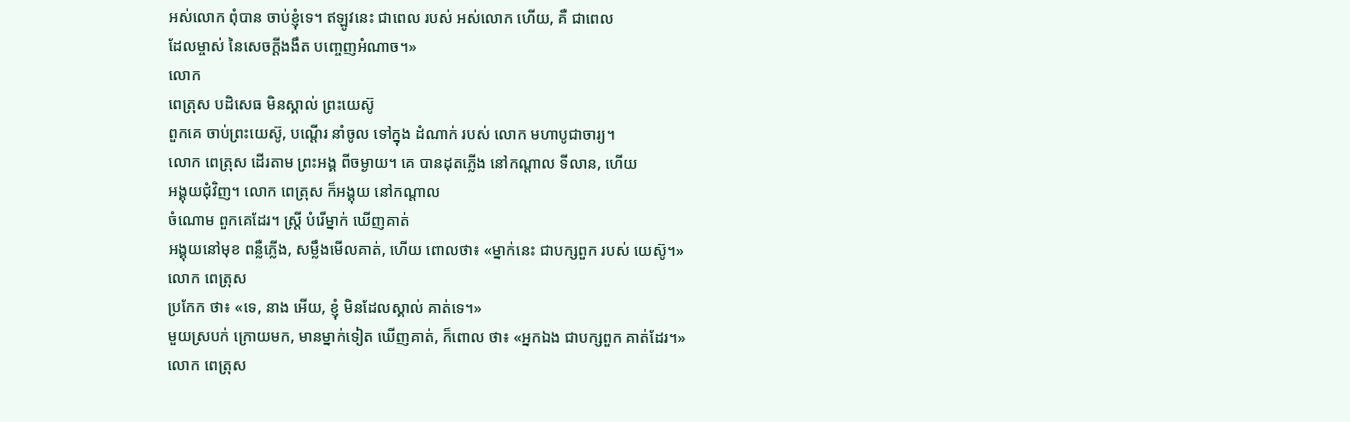អស់លោក ពុំបាន ចាប់ខ្ញុំទេ។ ឥឡូវនេះ ជាពេល របស់ អស់លោក ហើយ, គឺ ជាពេល
ដែលម្ចាស់ នៃសេចក្ដីងងឹត បញ្ចេញអំណាច។»
លោក
ពេត្រុស បដិសេធ មិនស្គាល់ ព្រះយេស៊ូ
ពួកគេ ចាប់ព្រះយេស៊ូ, បណ្ដើរ នាំចូល ទៅក្នុង ដំណាក់ របស់ លោក មហាបូជាចារ្យ។
លោក ពេត្រុស ដើរតាម ព្រះអង្គ ពីចម្ងាយ។ គេ បានដុតភ្លើង នៅកណ្ដាល ទីលាន, ហើយ
អង្គុយជុំវិញ។ លោក ពេត្រុស ក៏អង្គុយ នៅកណ្ដាល
ចំណោម ពួកគេដែរ។ ស្ត្រី បំរើម្នាក់ ឃើញគាត់
អង្គុយនៅមុខ ពន្លឺភ្លើង, សម្លឹងមើលគាត់, ហើយ ពោលថា៖ «ម្នាក់នេះ ជាបក្សពួក របស់ យេស៊ូ។»
លោក ពេត្រុស
ប្រកែក ថា៖ «ទេ, នាង អើយ, ខ្ញុំ មិនដែលស្គាល់ គាត់ទេ។»
មួយស្របក់ ក្រោយមក, មានម្នាក់ទៀត ឃើញគាត់, ក៏ពោល ថា៖ «អ្នកឯង ជាបក្សពួក គាត់ដែរ។»
លោក ពេត្រុស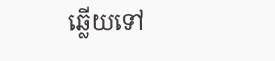ឆ្លើយទៅ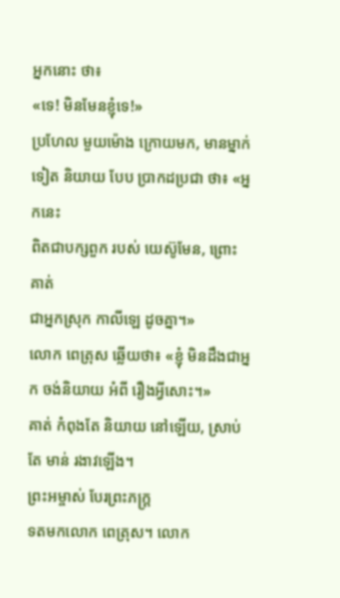អ្នកនោះ ថា៖
«ទេ! មិនមែនខ្ញុំទេ!»
ប្រហែល មួយម៉ោង ក្រោយមក, មានម្នាក់ទៀត និយាយ បែប ប្រាកដប្រជា ថា៖ «អ្នកនេះ
ពិតជាបក្សពួក របស់ យេស៊ូមែន, ព្រោះ គាត់
ជាអ្នកស្រុក កាលីឡេ ដូចគ្នា។»
លោក ពេត្រុស ឆ្លើយថា៖ «ខ្ញុំ មិនដឹងជាអ្នក ចង់និយាយ អំពី រឿងអ្វីសោះ។»
គាត់ កំពុងតែ និយាយ នៅឡើយ, ស្រាប់តែ មាន់ រងាវឡើង។
ព្រះអម្ចាស់ បែរព្រះភក្ត្រ
ទតមកលោក ពេត្រុស។ លោក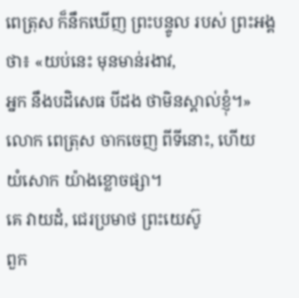ពេត្រុស ក៏នឹកឃើញ ព្រះបន្ទូល របស់ ព្រះអង្គ
ថា៖ «យប់នេះ មុនមាន់រងាវ,
អ្នក នឹងបដិសេធ បីដង ថាមិនស្គាល់ខ្ញុំ។»
លោក ពេត្រុស ចាកចេញ ពីទីនោះ, ហើយ
យំសោក យ៉ាងខ្លោចផ្សា។
គេ វាយដំ, ជេរប្រមាថ ព្រះយេស៊ូ
ពួក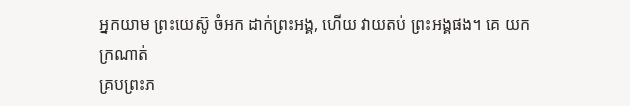អ្នកយាម ព្រះយេស៊ូ ចំអក ដាក់ព្រះអង្គ, ហើយ វាយតប់ ព្រះអង្គផង។ គេ យកក្រណាត់
គ្របព្រះភ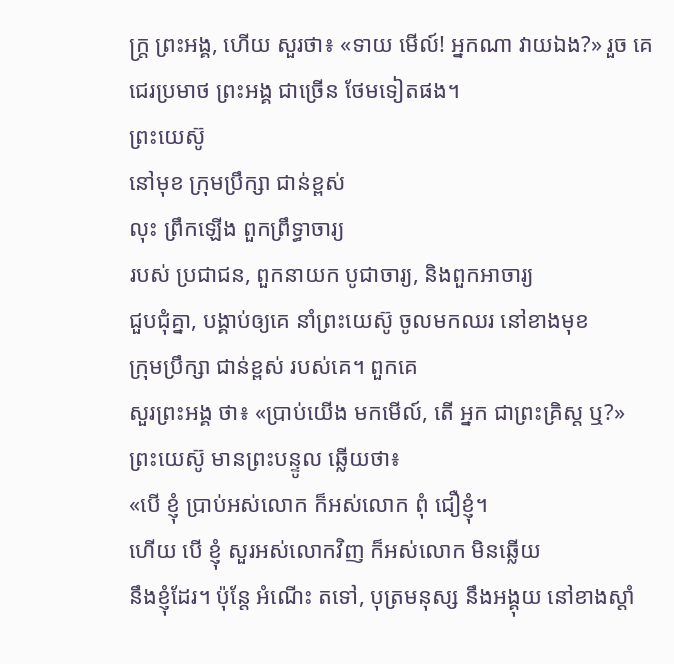ក្ត្រ ព្រះអង្គ, ហើយ សួរថា៖ «ទាយ មើល៍! អ្នកណា វាយឯង?» រួច គេ ជេរប្រមាថ ព្រះអង្គ ជាច្រើន ថែមទៀតផង។
ព្រះយេស៊ូ
នៅមុខ ក្រុមប្រឹក្សា ជាន់ខ្ពស់
លុះ ព្រឹកឡើង ពួកព្រឹទ្ធាចារ្យ
របស់ ប្រជាជន, ពួកនាយក បូជាចារ្យ, និងពួកអាចារ្យ
ជួបជុំគ្នា, បង្គាប់ឲ្យគេ នាំព្រះយេស៊ូ ចូលមកឈរ នៅខាងមុខ
ក្រុមប្រឹក្សា ជាន់ខ្ពស់ របស់គេ។ ពួកគេ
សួរព្រះអង្គ ថា៖ «ប្រាប់យើង មកមើល៍, តើ អ្នក ជាព្រះគ្រិស្ដ ឬ?»
ព្រះយេស៊ូ មានព្រះបន្ទូល ឆ្លើយថា៖
«បើ ខ្ញុំ ប្រាប់អស់លោក ក៏អស់លោក ពុំ ជឿខ្ញុំ។
ហើយ បើ ខ្ញុំ សួរអស់លោកវិញ ក៏អស់លោក មិនឆ្លើយ
នឹងខ្ញុំដែរ។ ប៉ុន្តែ អំណើះ តទៅ, បុត្រមនុស្ស នឹងអង្គុយ នៅខាងស្ដាំ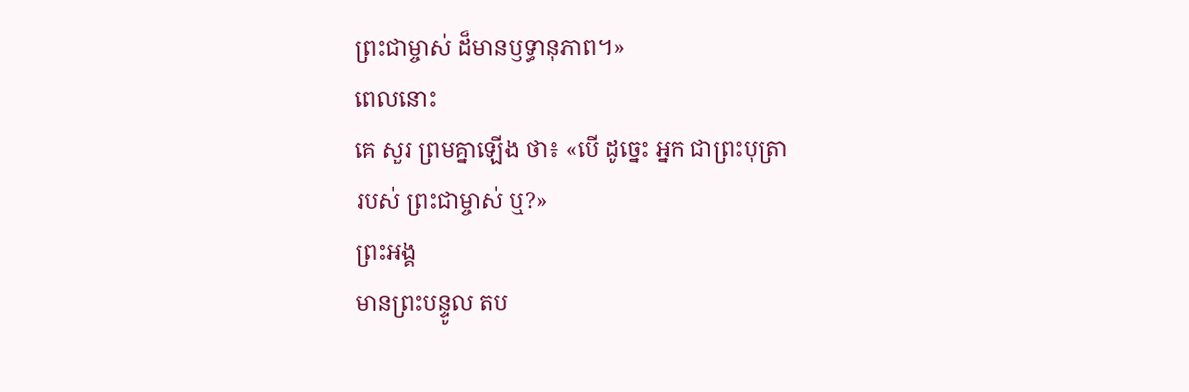ព្រះជាម្ចាស់ ដ៏មានឫទ្ធានុភាព។»
ពេលនោះ
គេ សួរ ព្រមគ្នាឡើង ថា៖ «បើ ដូច្នេះ អ្នក ជាព្រះបុត្រា
របស់ ព្រះជាម្ចាស់ ឬ?»
ព្រះអង្គ
មានព្រះបន្ទូល តប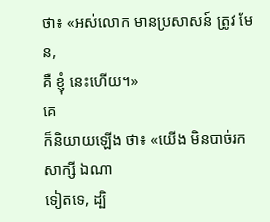ថា៖ «អស់លោក មានប្រសាសន៍ ត្រូវ មែន,
គឺ ខ្ញុំ នេះហើយ។»
គេ
ក៏និយាយឡើង ថា៖ «យើង មិនបាច់រក សាក្សី ឯណា
ទៀតទេ, ដ្បិ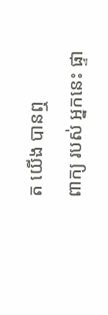ត យើង បានឮ
ពាក្យ របស់ អ្នកនេះ ផ្ទា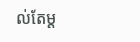ល់តែម្ដ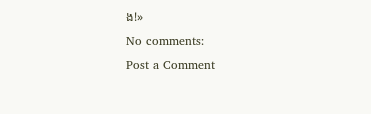ង!»
No comments:
Post a Comment